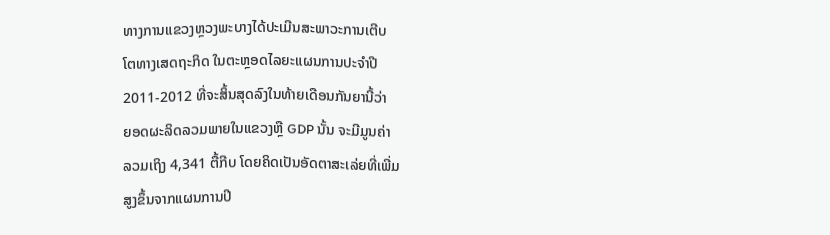ທາງການແຂວງຫຼວງພະບາງໄດ້ປະເມີນສະພາວະການເຕີບ
ໂຕທາງເສດຖະກິດ ໃນຕະຫຼອດໄລຍະແຜນການປະຈໍາປີ
2011-2012 ທີ່ຈະສິ້ນສຸດລົງໃນທ້າຍເດືອນກັນຍານີ້ວ່າ
ຍອດຜະລິດລວມພາຍໃນແຂວງຫຼື GDP ນັ້ນ ຈະມີມູນຄ່າ
ລວມເຖິງ 4,341 ຕື້ກີບ ໂດຍຄິດເປັນອັດຕາສະເລ່ຍທີ່ເພີ່ມ
ສູງຂຶ້ນຈາກແຜນການປີ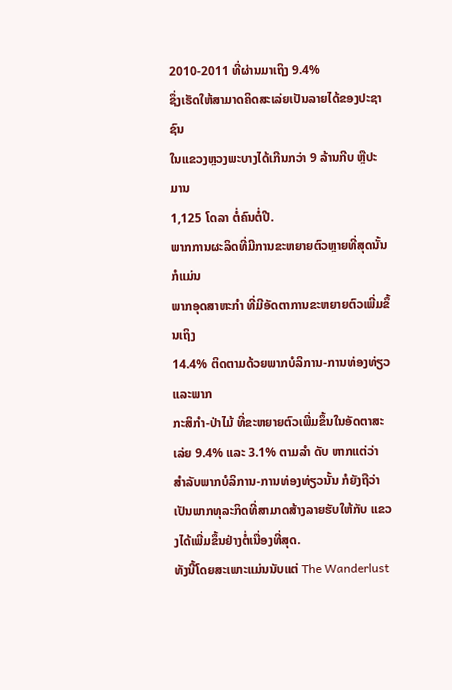2010-2011 ທີ່ຜ່ານມາເຖິງ 9.4%
ຊຶ່ງເຮັດໃຫ້ສາມາດຄິດສະເລ່ຍເປັນລາຍໄດ້ຂອງປະຊາຊົນ
ໃນແຂວງຫຼວງພະບາງໄດ້ເກີນກວ່າ 9 ລ້ານກີບ ຫຼືປະມານ
1,125 ໂດລາ ຕໍ່ຄົນຕໍ່ປີ.
ພາກການຜະລິດທີ່ມີການຂະຫຍາຍຕົວຫຼາຍທີ່ສຸດນັ້ນ ກໍແມ່ນ
ພາກອຸດສາຫະກໍາ ທີ່ມີອັດຕາການຂະຫຍາຍຕົວເພີ່ມຂຶ້ນເຖິງ
14.4% ຕິດຕາມດ້ວຍພາກບໍລິການ-ການທ່ອງທ່ຽວ ແລະພາກ
ກະສິກໍາ-ປ່າໄມ້ ທີ່ຂະຫຍາຍຕົວເພີ່ມຂຶ້ນໃນອັດຕາສະເລ່ຍ 9.4% ແລະ 3.1% ຕາມລໍາ ດັບ ຫາກແຕ່ວ່າ ສໍາລັບພາກບໍລິການ-ການທ່ອງທ່ຽວນັ້ນ ກໍຍັງຖືວ່າເປັນພາກທຸລະກິດທີ່ສາມາດສ້າງລາຍຮັບໃຫ້ກັບ ແຂວງໄດ້ເພີ່ມຂຶ້ນຢ່າງຕໍ່ເນື່ອງທີ່ສຸດ.
ທັງນີ້ໂດຍສະເພາະແມ່ນນັບແຕ່ The Wanderlust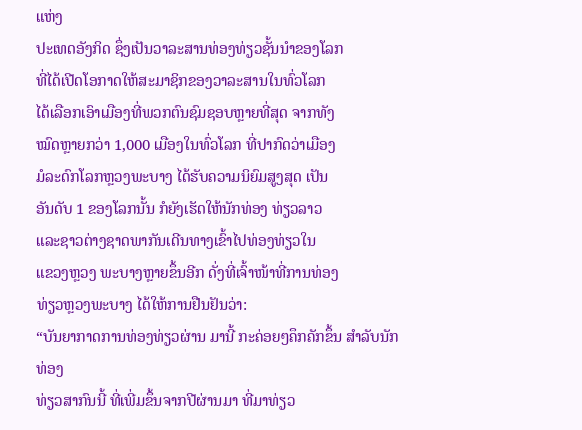ແຫ່ງ
ປະເທດອັງກິດ ຊຶ່ງເປັນວາລະສານທ່ອງທ່ຽວຊັ້ນນໍາຂອງໂລກ
ທີ່ໄດ້ເປີດໂອກາດໃຫ້ສະມາຊິກຂອງວາລະສານໃນທົ່ວໂລກ
ໄດ້ເລືອກເອົາເມືອງທີ່ພວກຕົນຊົມຊອບຫຼາຍທີ່ສຸດ ຈາກທັງ
ໝົດຫຼາຍກວ່າ 1,000 ເມືອງໃນທົ່ວໂລກ ທີ່ປາກົດວ່າເມືອງ
ມໍລະດົກໂລກຫຼວງພະບາງ ໄດ້ຮັບຄວາມນິຍົມສູງສຸດ ເປັນ
ອັນດັບ 1 ຂອງໂລກນັ້ນ ກໍຍັງເຮັດໃຫ້ນັກທ່ອງ ທ່ຽວລາວ
ແລະຊາວຕ່າງຊາດພາກັນເດີນທາງເຂົ້າໄປທ່ອງທ່ຽວໃນ
ແຂວງຫຼວງ ພະບາງຫຼາຍຂຶ້ນອີກ ດັ່ງທີ່ເຈົ້າໜ້າທີ່ການທ່ອງ
ທ່ຽວຫຼວງພະບາງ ໄດ້ໃຫ້ການຢືນຢັນວ່າ:
“ບັນຍາກາດການທ່ອງທ່ຽວຜ່ານ ມານີ້ ກະຄ່ອຍໆຄຶກຄັກຂຶ້ນ ສໍາລັບນັກທ່ອງ
ທ່ຽວສາກົນນີ້ ທີ່ເພີ່ມຂຶ້ນຈາກປີຜ່ານມາ ທີ່ມາທ່ຽວ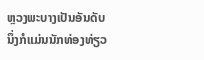ຫຼວງພະບາງເປັນອັນດັບ
ນຶ່ງກໍແມ່ນນັກທ່ອງທ່ຽວ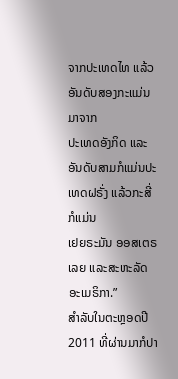ຈາກປະເທດໄທ ແລ້ວອັນດັບສອງກະແມ່ນມາຈາກ
ປະເທດອັງກິດ ແລະອັນດັບສາມກໍແມ່ນປະເທດຝຣັ່ງ ແລ້ວກະສີ່ ກໍແມ່ນ
ເຢຍຣະມັນ ອອສເຕຣເລຍ ແລະສະຫະລັດອະເມຣິກາ.”
ສໍາລັບໃນຕະຫຼອດປີ 2011 ທີ່ຜ່ານມາກໍປາ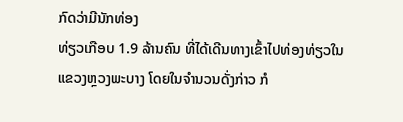ກົດວ່າມີນັກທ່ອງ
ທ່ຽວເກືອບ 1.9 ລ້ານຄົນ ທີ່ໄດ້ເດີນທາງເຂົ້າໄປທ່ອງທ່ຽວໃນ
ແຂວງຫຼວງພະບາງ ໂດຍໃນຈໍານວນດັ່ງກ່າວ ກໍ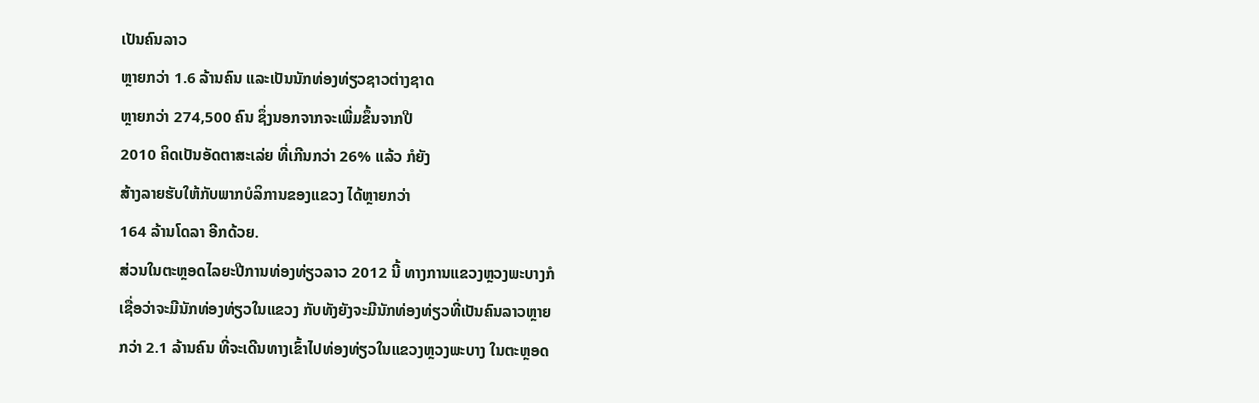ເປັນຄົນລາວ
ຫຼາຍກວ່າ 1.6 ລ້ານຄົນ ແລະເປັນນັກທ່ອງທ່ຽວຊາວຕ່າງຊາດ
ຫຼາຍກວ່າ 274,500 ຄົນ ຊຶ່ງນອກຈາກຈະເພີ່ມຂຶ້ນຈາກປີ
2010 ຄິດເປັນອັດຕາສະເລ່ຍ ທີ່ເກີນກວ່າ 26% ແລ້ວ ກໍຍັງ
ສ້າງລາຍຮັບໃຫ້ກັບພາກບໍລິການຂອງແຂວງ ໄດ້ຫຼາຍກວ່າ
164 ລ້ານໂດລາ ອີກດ້ວຍ.
ສ່ວນໃນຕະຫຼອດໄລຍະປີການທ່ອງທ່ຽວລາວ 2012 ນີ້ ທາງການແຂວງຫຼວງພະບາງກໍ
ເຊື່ອວ່າຈະມີນັກທ່ອງທ່ຽວໃນແຂວງ ກັບທັງຍັງຈະມີນັກທ່ອງທ່ຽວທີ່ເປັນຄົນລາວຫຼາຍ
ກວ່າ 2.1 ລ້ານຄົນ ທີ່ຈະເດີນທາງເຂົ້າໄປທ່ອງທ່ຽວໃນແຂວງຫຼວງພະບາງ ໃນຕະຫຼອດ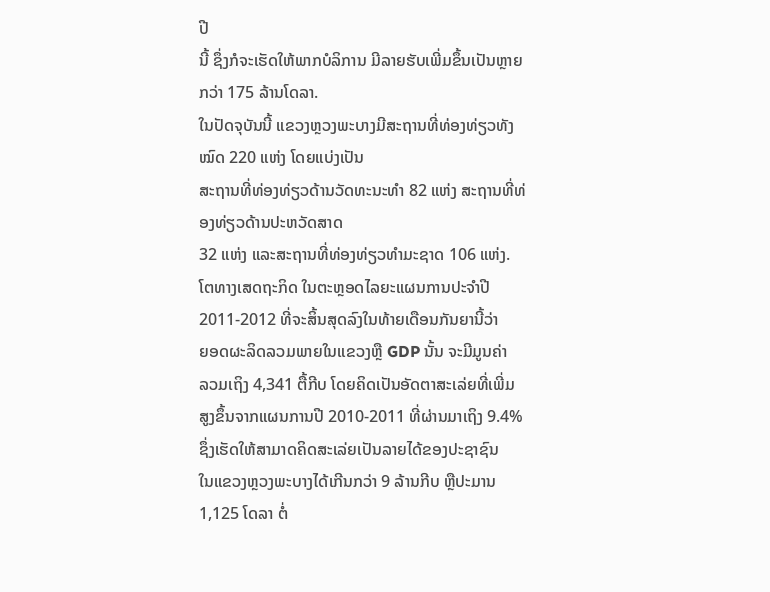ປີ
ນີ້ ຊຶ່ງກໍຈະເຮັດໃຫ້ພາກບໍລິການ ມີລາຍຮັບເພີ່ມຂຶ້ນເປັນຫຼາຍກວ່າ 175 ລ້ານໂດລາ.
ໃນປັດຈຸບັນນີ້ ແຂວງຫຼວງພະບາງມີສະຖານທີ່ທ່ອງທ່ຽວທັງໝົດ 220 ແຫ່ງ ໂດຍແບ່ງເປັນ
ສະຖານທີ່ທ່ອງທ່ຽວດ້ານວັດທະນະທໍາ 82 ແຫ່ງ ສະຖານທີ່ທ່ອງທ່ຽວດ້ານປະຫວັດສາດ
32 ແຫ່ງ ແລະສະຖານທີ່ທ່ອງທ່ຽວທໍາມະຊາດ 106 ແຫ່ງ.
ໂຕທາງເສດຖະກິດ ໃນຕະຫຼອດໄລຍະແຜນການປະຈໍາປີ
2011-2012 ທີ່ຈະສິ້ນສຸດລົງໃນທ້າຍເດືອນກັນຍານີ້ວ່າ
ຍອດຜະລິດລວມພາຍໃນແຂວງຫຼື GDP ນັ້ນ ຈະມີມູນຄ່າ
ລວມເຖິງ 4,341 ຕື້ກີບ ໂດຍຄິດເປັນອັດຕາສະເລ່ຍທີ່ເພີ່ມ
ສູງຂຶ້ນຈາກແຜນການປີ 2010-2011 ທີ່ຜ່ານມາເຖິງ 9.4%
ຊຶ່ງເຮັດໃຫ້ສາມາດຄິດສະເລ່ຍເປັນລາຍໄດ້ຂອງປະຊາຊົນ
ໃນແຂວງຫຼວງພະບາງໄດ້ເກີນກວ່າ 9 ລ້ານກີບ ຫຼືປະມານ
1,125 ໂດລາ ຕໍ່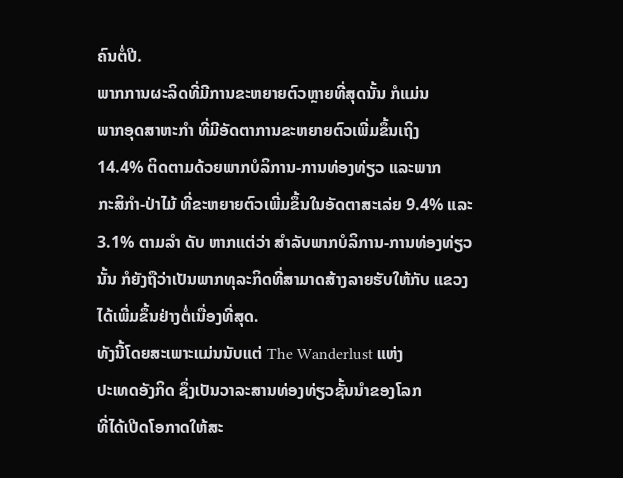ຄົນຕໍ່ປີ.
ພາກການຜະລິດທີ່ມີການຂະຫຍາຍຕົວຫຼາຍທີ່ສຸດນັ້ນ ກໍແມ່ນ
ພາກອຸດສາຫະກໍາ ທີ່ມີອັດຕາການຂະຫຍາຍຕົວເພີ່ມຂຶ້ນເຖິງ
14.4% ຕິດຕາມດ້ວຍພາກບໍລິການ-ການທ່ອງທ່ຽວ ແລະພາກ
ກະສິກໍາ-ປ່າໄມ້ ທີ່ຂະຫຍາຍຕົວເພີ່ມຂຶ້ນໃນອັດຕາສະເລ່ຍ 9.4% ແລະ 3.1% ຕາມລໍາ ດັບ ຫາກແຕ່ວ່າ ສໍາລັບພາກບໍລິການ-ການທ່ອງທ່ຽວນັ້ນ ກໍຍັງຖືວ່າເປັນພາກທຸລະກິດທີ່ສາມາດສ້າງລາຍຮັບໃຫ້ກັບ ແຂວງໄດ້ເພີ່ມຂຶ້ນຢ່າງຕໍ່ເນື່ອງທີ່ສຸດ.
ທັງນີ້ໂດຍສະເພາະແມ່ນນັບແຕ່ The Wanderlust ແຫ່ງ
ປະເທດອັງກິດ ຊຶ່ງເປັນວາລະສານທ່ອງທ່ຽວຊັ້ນນໍາຂອງໂລກ
ທີ່ໄດ້ເປີດໂອກາດໃຫ້ສະ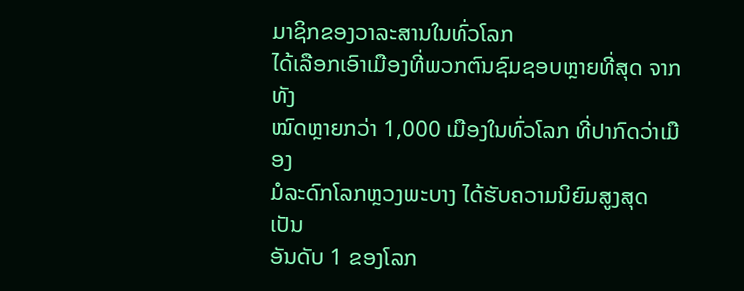ມາຊິກຂອງວາລະສານໃນທົ່ວໂລກ
ໄດ້ເລືອກເອົາເມືອງທີ່ພວກຕົນຊົມຊອບຫຼາຍທີ່ສຸດ ຈາກທັງ
ໝົດຫຼາຍກວ່າ 1,000 ເມືອງໃນທົ່ວໂລກ ທີ່ປາກົດວ່າເມືອງ
ມໍລະດົກໂລກຫຼວງພະບາງ ໄດ້ຮັບຄວາມນິຍົມສູງສຸດ ເປັນ
ອັນດັບ 1 ຂອງໂລກ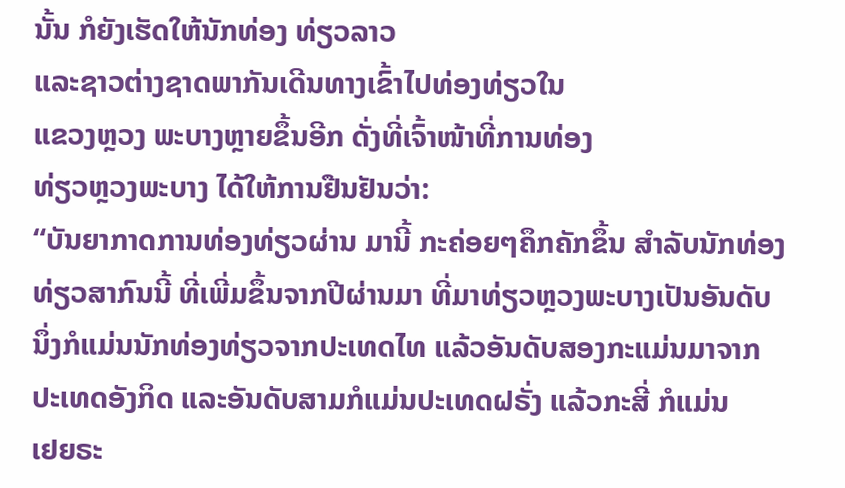ນັ້ນ ກໍຍັງເຮັດໃຫ້ນັກທ່ອງ ທ່ຽວລາວ
ແລະຊາວຕ່າງຊາດພາກັນເດີນທາງເຂົ້າໄປທ່ອງທ່ຽວໃນ
ແຂວງຫຼວງ ພະບາງຫຼາຍຂຶ້ນອີກ ດັ່ງທີ່ເຈົ້າໜ້າທີ່ການທ່ອງ
ທ່ຽວຫຼວງພະບາງ ໄດ້ໃຫ້ການຢືນຢັນວ່າ:
“ບັນຍາກາດການທ່ອງທ່ຽວຜ່ານ ມານີ້ ກະຄ່ອຍໆຄຶກຄັກຂຶ້ນ ສໍາລັບນັກທ່ອງ
ທ່ຽວສາກົນນີ້ ທີ່ເພີ່ມຂຶ້ນຈາກປີຜ່ານມາ ທີ່ມາທ່ຽວຫຼວງພະບາງເປັນອັນດັບ
ນຶ່ງກໍແມ່ນນັກທ່ອງທ່ຽວຈາກປະເທດໄທ ແລ້ວອັນດັບສອງກະແມ່ນມາຈາກ
ປະເທດອັງກິດ ແລະອັນດັບສາມກໍແມ່ນປະເທດຝຣັ່ງ ແລ້ວກະສີ່ ກໍແມ່ນ
ເຢຍຣະ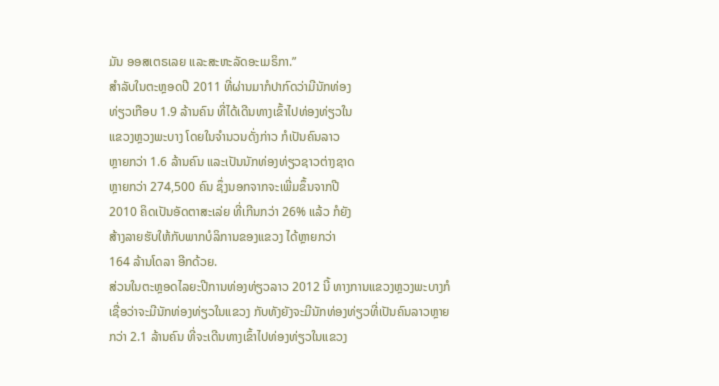ມັນ ອອສເຕຣເລຍ ແລະສະຫະລັດອະເມຣິກາ.”
ສໍາລັບໃນຕະຫຼອດປີ 2011 ທີ່ຜ່ານມາກໍປາກົດວ່າມີນັກທ່ອງ
ທ່ຽວເກືອບ 1.9 ລ້ານຄົນ ທີ່ໄດ້ເດີນທາງເຂົ້າໄປທ່ອງທ່ຽວໃນ
ແຂວງຫຼວງພະບາງ ໂດຍໃນຈໍານວນດັ່ງກ່າວ ກໍເປັນຄົນລາວ
ຫຼາຍກວ່າ 1.6 ລ້ານຄົນ ແລະເປັນນັກທ່ອງທ່ຽວຊາວຕ່າງຊາດ
ຫຼາຍກວ່າ 274,500 ຄົນ ຊຶ່ງນອກຈາກຈະເພີ່ມຂຶ້ນຈາກປີ
2010 ຄິດເປັນອັດຕາສະເລ່ຍ ທີ່ເກີນກວ່າ 26% ແລ້ວ ກໍຍັງ
ສ້າງລາຍຮັບໃຫ້ກັບພາກບໍລິການຂອງແຂວງ ໄດ້ຫຼາຍກວ່າ
164 ລ້ານໂດລາ ອີກດ້ວຍ.
ສ່ວນໃນຕະຫຼອດໄລຍະປີການທ່ອງທ່ຽວລາວ 2012 ນີ້ ທາງການແຂວງຫຼວງພະບາງກໍ
ເຊື່ອວ່າຈະມີນັກທ່ອງທ່ຽວໃນແຂວງ ກັບທັງຍັງຈະມີນັກທ່ອງທ່ຽວທີ່ເປັນຄົນລາວຫຼາຍ
ກວ່າ 2.1 ລ້ານຄົນ ທີ່ຈະເດີນທາງເຂົ້າໄປທ່ອງທ່ຽວໃນແຂວງ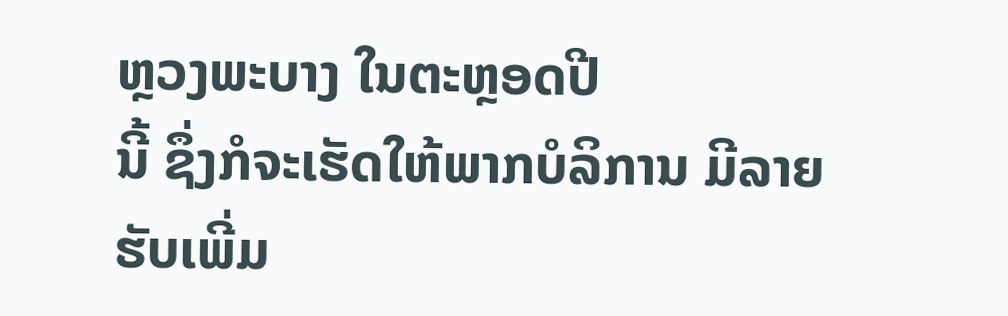ຫຼວງພະບາງ ໃນຕະຫຼອດປີ
ນີ້ ຊຶ່ງກໍຈະເຮັດໃຫ້ພາກບໍລິການ ມີລາຍຮັບເພີ່ມ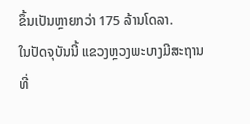ຂຶ້ນເປັນຫຼາຍກວ່າ 175 ລ້ານໂດລາ.
ໃນປັດຈຸບັນນີ້ ແຂວງຫຼວງພະບາງມີສະຖານທີ່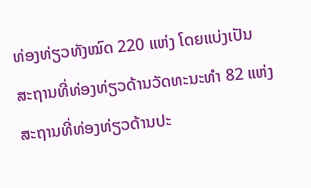ທ່ອງທ່ຽວທັງໝົດ 220 ແຫ່ງ ໂດຍແບ່ງເປັນ
ສະຖານທີ່ທ່ອງທ່ຽວດ້ານວັດທະນະທໍາ 82 ແຫ່ງ ສະຖານທີ່ທ່ອງທ່ຽວດ້ານປະ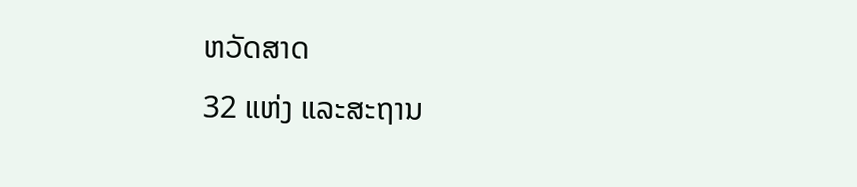ຫວັດສາດ
32 ແຫ່ງ ແລະສະຖານ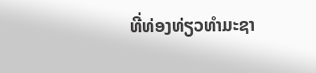ທີ່ທ່ອງທ່ຽວທໍາມະຊາ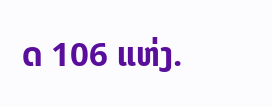ດ 106 ແຫ່ງ.